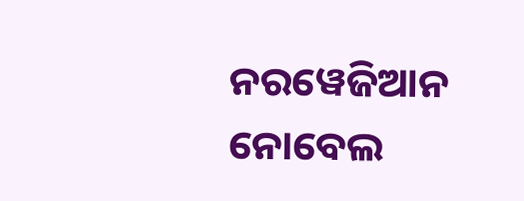ନରୱେଜିଆନ ନୋବେଲ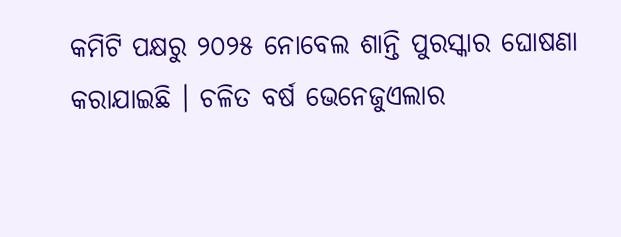କମିଟି ପକ୍ଷରୁ ୨୦୨୫ ନୋବେଲ ଶାନ୍ତି ପୁରସ୍କାର ଘୋଷଣା କରାଯାଇଛି । ଚଳିତ ବର୍ଷ ଭେନେଜୁଏଲାର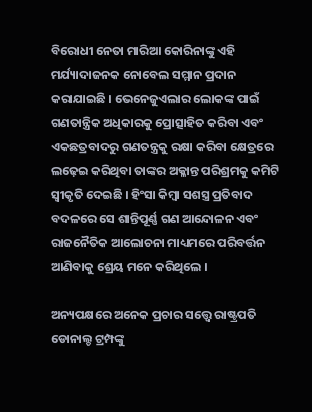ବିରୋଧୀ ନେତା ମାରିଆ କୋରିନାଙ୍କୁ ଏହି ମର୍ଯ୍ୟାଦାଜନକ ନୋବେଲ ସମ୍ମାନ ପ୍ରଦାନ କରାଯାଇଛି । ଭେନେଜୁଏଲାର ଲୋକଙ୍କ ପାଇଁ ଗଣତାନ୍ତ୍ରିକ ଅଧିକାରକୁ ପ୍ରୋତ୍ସାହିତ କରିବା ଏବଂ ଏକଛତ୍ରବାଦରୁ ଗଣତନ୍ତ୍ରକୁ ରକ୍ଷା କରିବା କ୍ଷେତ୍ରରେ ଲଢ଼େଇ କରିଥିବା ତାଙ୍କର ଅକ୍ଳାନ୍ତ ପରିଶ୍ରମକୁ କମିଟି ସ୍ୱୀକୃତି ଦେଇଛି । ହିଂସା କିମ୍ବା ସଶସ୍ତ୍ର ପ୍ରତିବାଦ ବଦଳରେ ସେ ଶାନ୍ତିପୂର୍ଣ୍ଣ ଗଣ ଆନ୍ଦୋଳନ ଏବଂ ରାଜନୈତିକ ଆଲୋଚନା ମାଧ୍ୟମରେ ପରିବର୍ତ୍ତନ ଆଣିବାକୁ ଶ୍ରେୟ ମନେ କରିଥିଲେ ।

ଅନ୍ୟପକ୍ଷରେ ଅନେକ ପ୍ରଚାର ସତ୍ତ୍ବେ ରାଷ୍ଟ୍ରପତି ଡୋନାଲ୍ଡ ଟ୍ରମ୍ପଙ୍କୁ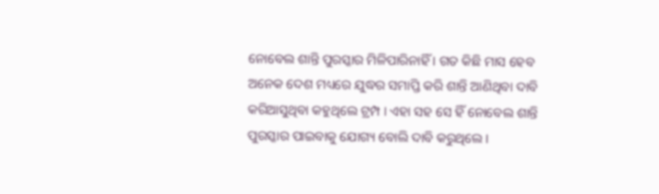ନୋବେଲ ଶାନ୍ତି ପୁରସ୍କାର ମିଳିପାରିନାହିଁ । ଗତ କିଛି ମାସ ହେବ ଅନେକ ଦେଶ ମଧ୍ୟରେ ଯୁଦ୍ଧର ସମାପ୍ତି କରି ଶାନ୍ତି ଆଣିଥିବା ଦାବି କରିଆସୁଥିବା କହୁଥିଲେ ଟ୍ରମ୍ପ । ଏହା ସହ ସେ ହିଁ ନୋବେଲ ଶାନ୍ତି ପୁରସ୍କାର ପାଇବାକୁ ଯୋଗ୍ୟ ବୋଲି ଦାବି କରୁଥିଲେ ।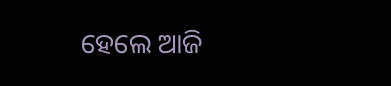ହେଲେ ଆଜି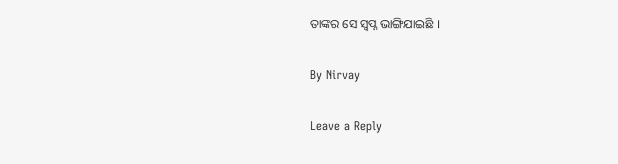ତାଙ୍କର ସେ ସ୍ବପ୍ନ ଭାଙ୍ଗିଯାଇଛି ।

By Nirvay

Leave a Reply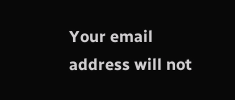Your email address will not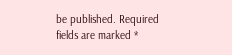be published. Required fields are marked *